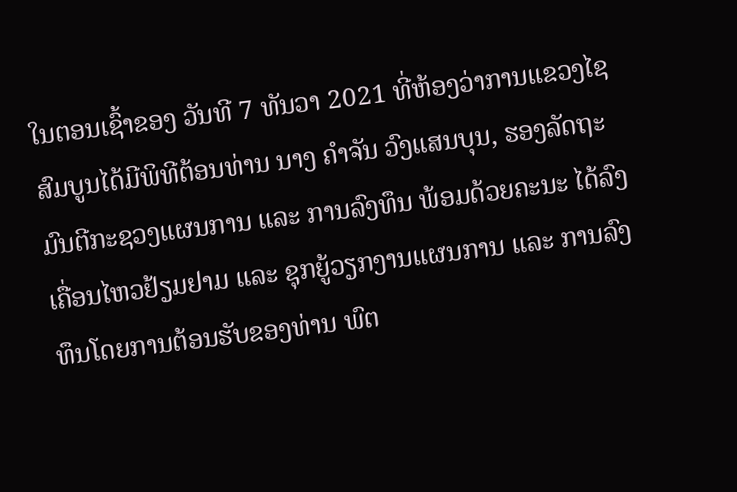ໃນຕອນເຊົ້າຂອງ ວັນທີ 7 ທັນວາ 2021 ທີ່ຫ້ອງວ່າການແຂວງໄຊສົມບູນໄດ້ມີພິທີຕ້ອນທ່ານ ນາງ ຄຳຈັນ ວົງແສນບຸນ, ຮອງລັດຖະມົນຕີກະຊວງແຜນການ ແລະ ການລົງທຶນ ພ້ອມດ້ວຍຄະນະ ໄດ້ລົງເຄື່ອນໄຫວຢ້ຽມຢາມ ແລະ ຊຸກຍູ້ວຽກງານແຜນການ ແລະ ການລົງທຶນໂດຍການຕ້ອນຮັບຂອງທ່ານ ພົຕ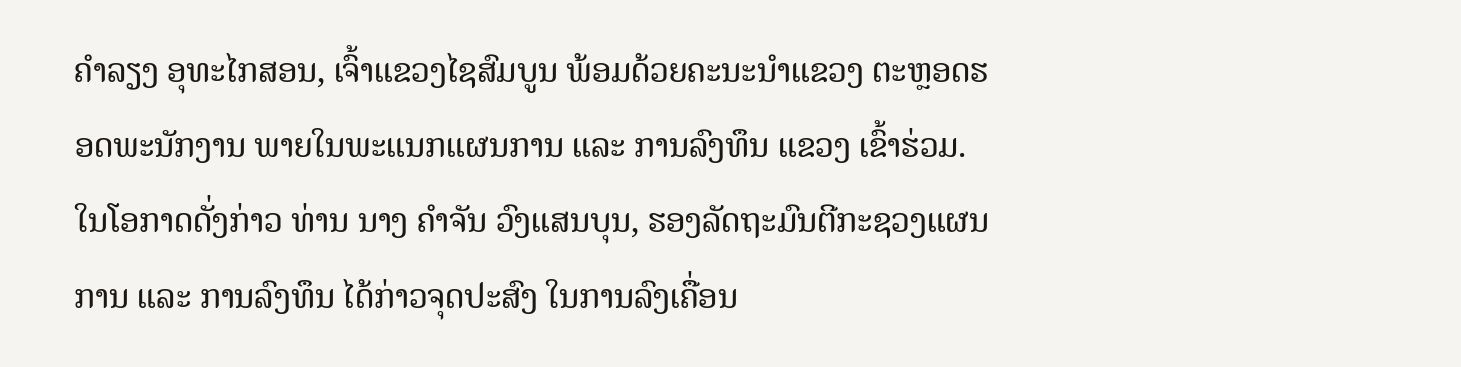ຄຳລຽງ ອຸທະໄກສອນ, ເຈົ້າແຂວງໄຊສົມບູນ ພ້ອມດ້ວຍຄະນະນຳແຂວງ ຕະຫຼອດຮອດພະນັກງານ ພາຍໃນພະແນກແຜນການ ແລະ ການລົງທຶນ ແຂວງ ເຂົ້າຮ່ວມ.
ໃນໂອກາດດັ່ງກ່າວ ທ່ານ ນາງ ຄຳຈັນ ວົງແສນບຸນ, ຮອງລັດຖະມົນຕີກະຊວງແຜນການ ແລະ ການລົງທຶນ ໄດ້ກ່າວຈຸດປະສົງ ໃນການລົງເຄື່ອນ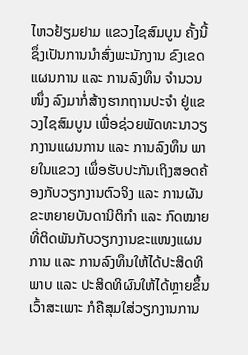ໄຫວຢ້ຽມຢາມ ແຂວງໄຊສົມບູນ ຄັ້ງນີ້ ຊຶ່ງເປັນການນຳສົ່ງພະນັກງານ ຂົງເຂດແຜນການ ແລະ ການລົງທຶນ ຈຳນວນໜຶ່ງ ລົງມາກໍ່ສ້າງຮາກຖານປະຈຳ ຢູ່ແຂວງໄຊສົມບູນ ເພື່ອຊ່ວຍພັດທະນາວຽກງານແຜນການ ແລະ ການລົງທຶນ ພາຍໃນແຂວງ ເພຶ່ອຮັບປະກັນເຖິງສອດຄ້ອງກັບວຽກງານຕົວຈິງ ແລະ ການຜັນຂະຫຍາຍບັນດານິຕິກຳ ແລະ ກົດໝາຍທີ່ຕິດພັນກັບວຽກງານຂະແໜງແຜນການ ແລະ ການລົງທຶນໃຫ້ໄດ້ປະສິດທິພາບ ແລະ ປະສິດທິຜົນໃຫ້ໄດ້ຫຼາຍຂຶ້ນ ເວົ້າສະເພາະ ກໍຄືສຸມໃສ່ວຽກງານການ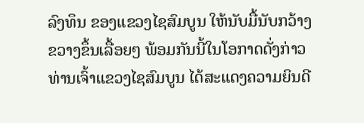ລົງທຶນ ຂອງແຂວງໄຊສົມບູນ ໃຫ້ນັບມື້ນັບກວ້າງຂວາງຂຶ້ນເລື້ອຍໆ ພ້ອມກັນນີ້ໃນໂອກາດດັ່ງກ່າວ ທ່ານເຈົ້າແຂວງໄຊສົມບູນ ໄດ້ສະແດງຄວາມຍິນດີ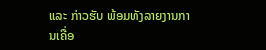ແລະ ກ່າວຮັບ ພ້ອມທັງລາຍງານການເຄື່ອ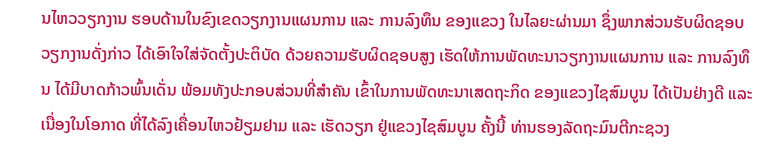ນໄຫວວຽກງານ ຮອບດ້ານໃນຂົງເຂດວຽກງານແຜນການ ແລະ ການລົງທຶນ ຂອງແຂວງ ໃນໄລຍະຜ່ານມາ ຊຶ່ງພາກສ່ວນຮັບຜິດຊອບວຽກງານດັ່ງກ່າວ ໄດ້ເອົາໃຈໃສ່ຈັດຕັ້ງປະຕິບັດ ດ້ວຍຄວາມຮັບຜິດຊອບສູງ ເຮັດໃຫ້ການພັດທະນາວຽກງານແຜນການ ແລະ ການລົງທຶນ ໄດ້ມີບາດກ້າວພົ້ນເດັ່ນ ພ້ອມທັງປະກອບສ່ວນທີ່ສຳຄັນ ເຂົ້າໃນການພັດທະນາເສດຖະກິດ ຂອງແຂວງໄຊສົມບູນ ໄດ້ເປັນຢ່າງດີ ແລະ ເນື່ອງໃນໂອກາດ ທີ່ໄດ້ລົງເຄື່ອນໄຫວຢ້ຽມຢາມ ແລະ ເຮັດວຽກ ຢູ່ແຂວງໄຊສົມບູນ ຄັ້ງນີ້ ທ່ານຮອງລັດຖະມົນຕີກະຊວງ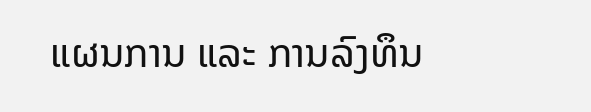ແຜນການ ແລະ ການລົງທຶນ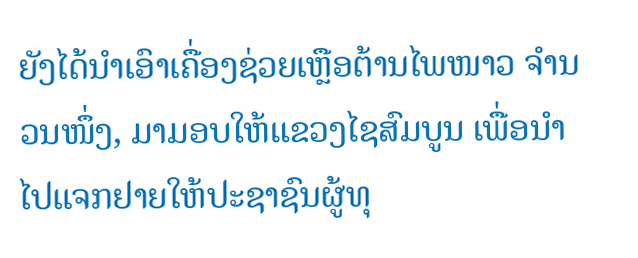ຍັງໄດ້ນຳເອົາເຄື່ອງຊ່ວຍເຫຼືອຕ້ານໄພໜາວ ຈຳນວນໜຶ່ງ, ມາມອບໃຫ້ແຂວງໄຊສົມບູນ ເພື່ອນຳໄປແຈກຢາຍໃຫ້ປະຊາຊົນຜູ້ທຸ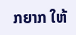ກຍາກ ໃຫ້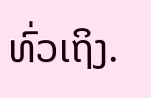ທົ່ວເຖິງ.